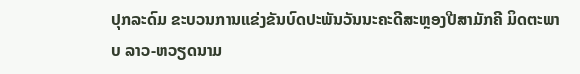ປຸກລະດົມ ຂະບວນການແຂ່ງຂັນບົດປະພັນວັນນະຄະດີສະຫຼອງປີສາມັກຄີ ມິດຕະພາບ ລາວ-ຫວຽດນາມ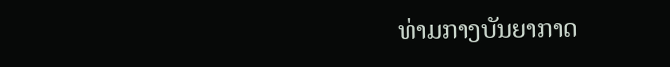ທ່າມກາງບັນຍາກາດ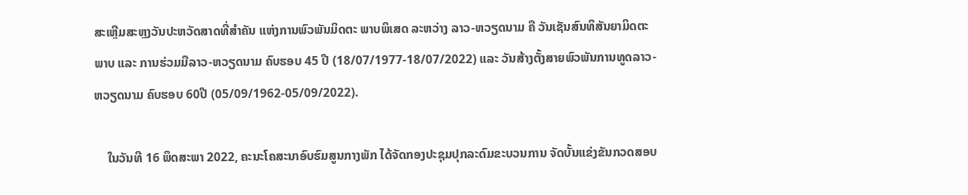ສະເຫຼີມສະຫຼງວັນປະຫວັດສາດທີ່ສໍາຄັນ ແຫ່ງການພົວພັນມິດຕະ ພາບພິເສດ ລະຫວ່າງ ລາວ-ຫວຽດນາມ ຄື ວັນເຊັນສົນທິສັນຍາມິດຕະພາບ ແລະ ການຮ່ວມມືລາວ-ຫວຽດນາມ ຄົບຮອບ 45 ປີ (18/07/1977-18/07/2022) ແລະ ວັນສ້າງຕັ້ງສາຍພົວພັນການທູດລາວ-ຫວຽດນາມ ຄົບຮອບ 60ປີ (05/09/1962-05/09/2022).

    ໃນວັນທີ 16 ພຶດສະພາ 2022, ຄະນະໂຄສະນາອົບຮົມສູນກາງພັກ ໄດ້ຈັດກອງປະຊຸມປຸກລະດົມຂະບວນການ ຈັດບັ້ນແຂ່ງຂັນກວດສອບ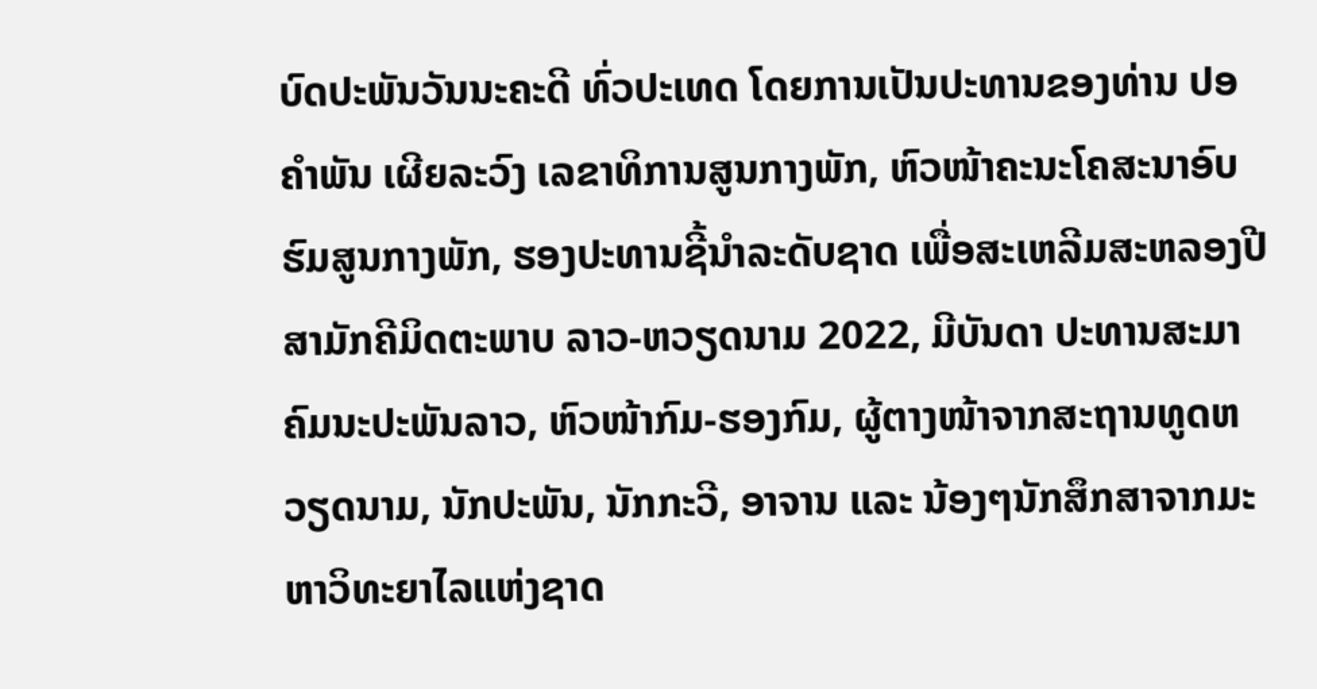ບົດປະພັນວັນນະຄະດີ ທົ່ວປະເທດ ໂດຍການເປັນປະທານຂອງທ່ານ ປອ ຄຳພັນ ເຜີຍລະວົງ ເລຂາທິການສູນກາງພັກ, ຫົວໜ້າຄະນະໂຄສະນາອົບຮົມສູນກາງພັກ, ຮອງປະທານຊີ້ນຳລະດັບຊາດ ເພື່ອສະເຫລີມສະຫລອງປີສາມັກຄີມິດຕະພາບ ລາວ-ຫວຽດນາມ 2022, ມີບັນດາ ປະທານສະມາຄົມນະປະພັນລາວ, ຫົວໜ້າກົມ-ຮອງກົມ, ຜູ້ຕາງໜ້າຈາກສະຖານທູດຫວຽດນາມ, ນັກປະພັນ, ນັກກະວີ, ອາຈານ ແລະ ນ້ອງໆນັກສຶກສາຈາກມະຫາວິທະຍາໄລແຫ່ງຊາດ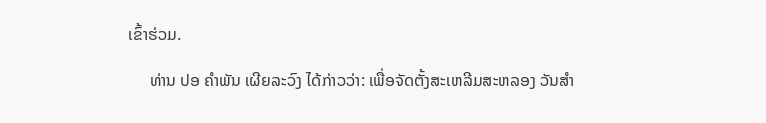ເຂົ້າຮ່ວມ.

     ທ່ານ ປອ ຄໍາພັນ ເຜີຍລະວົງ ໄດ້ກ່າວວ່າ: ເພື່ອຈັດຕັ້ງສະເຫລີມສະຫລອງ ວັນສຳ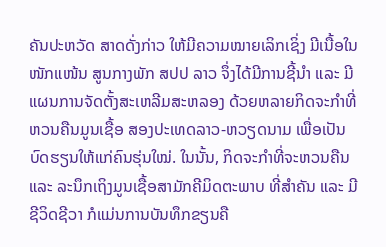ຄັນປະຫວັດ ສາດດັ່ງກ່າວ ໃຫ້ມີຄວາມໝາຍເລິກເຊິ່ງ ມີເນື້ອໃນໜັກແໜ້ນ ສູນກາງພັກ ສປປ ລາວ ຈຶ່ງໄດ້ມີການຊີ້ນຳ ແລະ ມີແຜນການຈັດຕັ້ງສະເຫລີມສະຫລອງ ດ້ວຍຫລາຍກິດຈະກຳທີ່ຫວນຄືນມູນເຊື້ອ ສອງປະເທດລາວ-ຫວຽດນາມ ເພື່ອເປັນບົດຮຽນໃຫ້ແກ່ຄົນຮຸ່ນໃໝ່. ໃນນັ້ນ, ກິດຈະກຳທີ່ຈະຫວນຄືນ ແລະ ລະນຶກເຖິງມູນເຊື້ອສາມັກຄີມິດຕະພາບ ທີ່ສຳຄັນ ແລະ ມີຊີວິດຊີວາ ກໍແມ່ນການບັນທຶກຂຽນຄື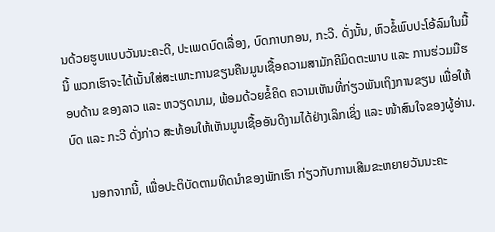ນດ້ວຍຮູບແບບວັນນະຄະດີ, ປະເພດບົດເລື່ອງ, ບົດກາບກອນ, ກະວີ. ດັ່ງນັ້ນ, ຫົວຂໍ້ພົບປະໂອ້ລົມໃນມື້ນີ້ ພວກເຮົາຈະໄດ້ເນັ້ນໃສ່ສະເພາະການຂຽນຄືນມູນເຊື້ອຄວາມສາມັກຄີມິດຕະພາບ ແລະ ການຮ່ວມມືຮອບດ້ານ ຂອງລາວ ແລະ ຫວຽດນາມ, ພ້ອມດ້ວຍຂໍ້ຄິດ ຄວາມເຫັນທີ່ກ່ຽວພັນເຖິງການຂຽນ ເພື່ອໃຫ້ບົດ ແລະ ກະວີ ດັ່ງກ່າວ ສະທ້ອນໃຫ້ເຫັນມູນເຊື້ອອັນດີງາມໄດ້ຢ່າງເລິກເຊິ່ງ ແລະ ໜ້າສົນໃຈຂອງຜູ້ອ່ານ.

      ນອກຈາກນີ້, ເພື່ອປະຕິບັດຕາມທິດນຳຂອງພັກເຮົາ ກ່ຽວກັບການເສີມຂະຫຍາຍວັນນະຄະ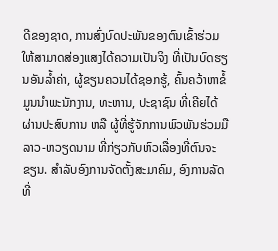ດີຂອງຊາດ, ການສົ່ງບົດປະພັນຂອງຕົນເຂົ້າຮ່ວມ ໃຫ້ສາມາດສ່ອງແສງໄດ້ຄວາມເປັນຈິງ ທີ່ເປັນບົດຮຽນອັນລ້ຳຄ່າ, ຜູ້ຂຽນຄວນໄດ້ຊອກຮູ້, ຄົ້ນຄວ້າຫາຂໍ້ມູນນຳພະນັກງານ, ທະຫານ, ປະຊາຊົນ ທີ່ເຄີຍໄດ້ຜ່ານປະສົບການ ຫລື ຜູ້ທີ່ຮູ້ຈັກການພົວພັນຮ່ວມມື ລາວ-ຫວຽດນາມ ທີ່ກ່ຽວກັບຫົວເລື່ອງທີ່ຕົນຈະຂຽນ. ສຳລັບອົງການຈັດຕັ້ງສະມາຄົມ, ອົງການລັດທີ່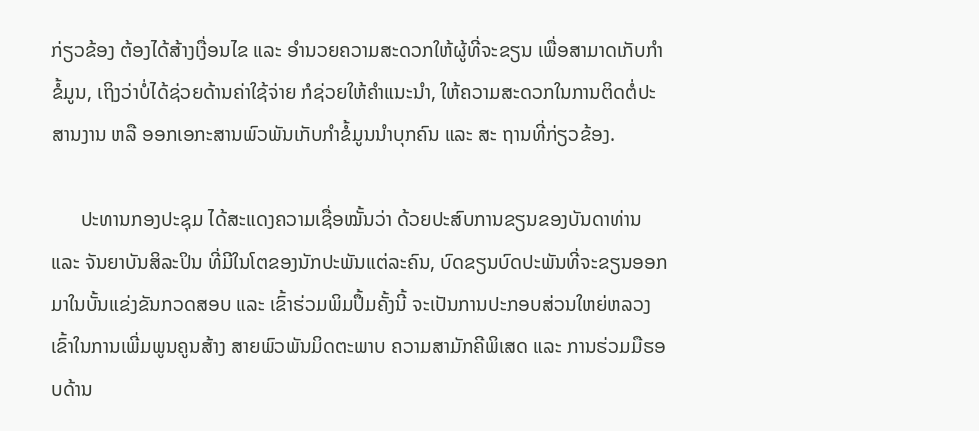ກ່ຽວຂ້ອງ ຕ້ອງໄດ້ສ້າງເງື່ອນໄຂ ແລະ ອຳນວຍຄວາມສະດວກໃຫ້ຜູ້ທີ່ຈະຂຽນ ເພື່ອສາມາດເກັບກຳຂໍ້ມູນ, ເຖິງວ່າບໍ່ໄດ້ຊ່ວຍດ້ານຄ່າໃຊ້ຈ່າຍ ກໍຊ່ວຍໃຫ້ຄຳແນະນຳ, ໃຫ້ຄວາມສະດວກໃນການຕິດຕໍ່ປະສານງານ ຫລື ອອກເອກະສານພົວພັນເກັບກຳຂໍ້ມູນນຳບຸກຄົນ ແລະ ສະ ຖານທີ່ກ່ຽວຂ້ອງ.

      ປະທານກອງປະຊຸມ ໄດ້ສະແດງຄວາມເຊື່ອໝັ້ນວ່າ ດ້ວຍປະສົບການຂຽນຂອງບັນດາທ່ານ ແລະ ຈັນຍາບັນສິລະປິນ ທີ່ມີໃນໂຕຂອງນັກປະພັນແຕ່ລະຄົນ, ບົດຂຽນບົດປະພັນທີ່ຈະຂຽນອອກມາໃນບັ້ນແຂ່ງຂັນກວດສອບ ແລະ ເຂົ້າຮ່ວມພິມປຶ້ມຄັ້ງນີ້ ຈະເປັນການປະກອບສ່ວນໃຫຍ່ຫລວງ ເຂົ້າໃນການເພີ່ມພູນຄູນສ້າງ ສາຍພົວພັນມິດຕະພາບ ຄວາມສາມັກຄີພິເສດ ແລະ ການຮ່ວມມືຮອບດ້ານ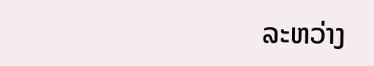ລະຫວ່າງ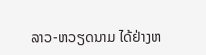ລາວ-ຫວຽດນາມ ໄດ້ຢ່າງຫ